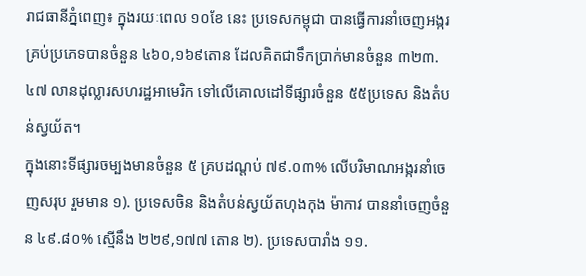រាជធានីភ្នំពេញ៖ ក្នុងរយៈពេល ១០ខែ នេះ ប្រទេសកម្ពុជា បានធ្វើការនាំចេញអង្ករគ្រប់ប្រភេទបានចំនួន ៤៦០,១៦៩តោន ដែលគិតជាទឹកប្រាក់មានចំនួន ៣២៣.៤៧ លានដុល្លារសហរដ្ឋអាមេរិក ទៅលើគោលដៅទីផ្សារចំនួន ៥៥ប្រទេស និងតំបន់ស្វយ័ត។
ក្នុងនោះទីផ្សារចម្បងមានចំនួន ៥ គ្របដណ្តប់ ៧៩.០៣% លើបរិមាណអង្ករនាំចេញសរុប រួមមាន ១). ប្រទេសចិន និងតំបន់ស្វយ័តហុងកុង ម៉ាកាវ បាននាំចេញចំនួន ៤៩.៨០% ស្មើនឹង ២២៩,១៧៧ តោន ២). ប្រទេសបារាំង ១១.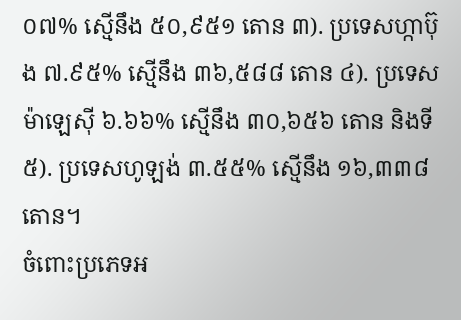០៧% ស្មើនឹង ៥០,៩៥១ តោន ៣). ប្រទេសហ្កាប៊ុង ៧.៩៥% ស្មើនឹង ៣៦,៥៨៨ តោន ៤). ប្រទេសម៉ាឡេស៊ី ៦.៦៦% ស្មើនឹង ៣០,៦៥៦ តោន និងទី៥). ប្រទេសហូឡង់ ៣.៥៥% ស្មើនឹង ១៦,៣៣៨ តោន។
ចំពោះប្រភេទអ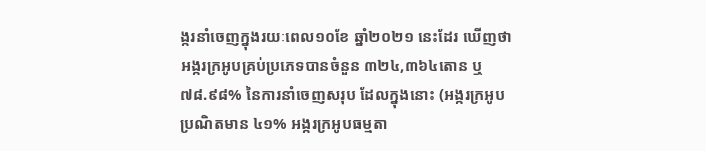ង្ករនាំចេញក្នុងរយៈពេល១០ខែ ឆ្នាំ២០២១ នេះដែរ ឃើញថា អង្ករក្រអូបគ្រប់ប្រភេទបានចំនួន ៣២៤,៣៦៤តោន ឬ ៧៨.៩៨% នៃការនាំចេញសរុប ដែលក្នុងនោះ (អង្ករក្រអូបប្រណិតមាន ៤១% អង្ករក្រអូបធម្មតា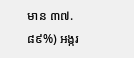មាន ៣៧.៨៩%) អង្ករ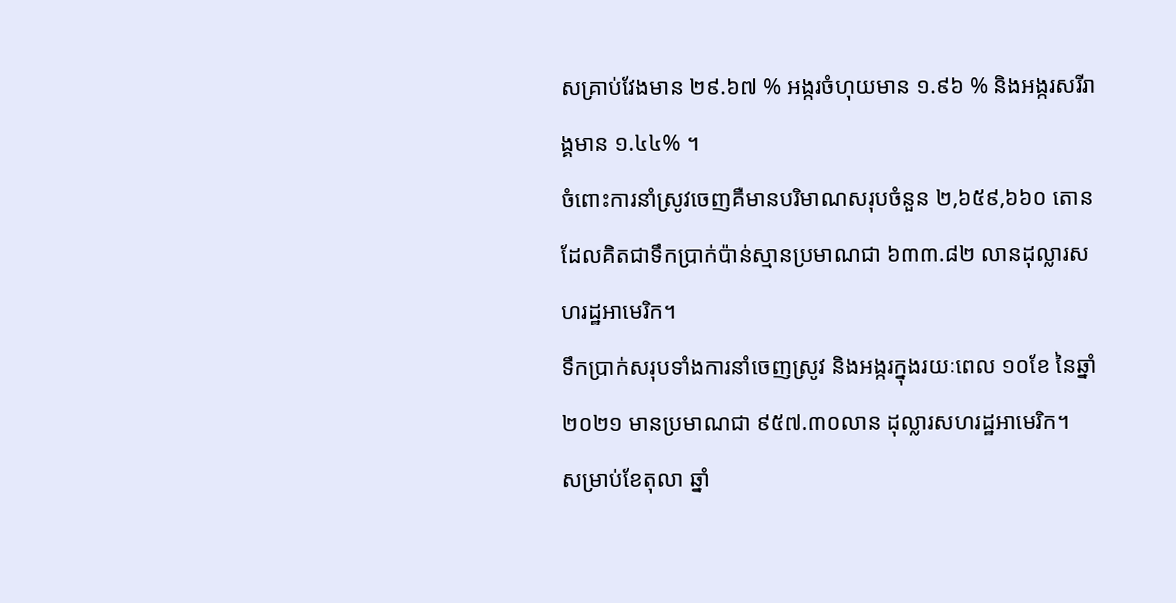សគ្រាប់វែងមាន ២៩.៦៧ % អង្ករចំហុយមាន ១.៩៦ % និងអង្ករសរីរាង្គមាន ១.៤៤% ។
ចំពោះការនាំស្រូវចេញគឺមានបរិមាណសរុបចំនួន ២,៦៥៩,៦៦០ តោន ដែលគិតជាទឹកប្រាក់ប៉ាន់ស្មានប្រមាណជា ៦៣៣.៨២ លានដុល្លារសហរដ្ឋអាមេរិក។
ទឹកប្រាក់សរុបទាំងការនាំចេញស្រូវ និងអង្ករក្នុងរយៈពេល ១០ខែ នៃឆ្នាំ២០២១ មានប្រមាណជា ៩៥៧.៣០លាន ដុល្លារសហរដ្ឋអាមេរិក។
សម្រាប់ខែតុលា ឆ្នាំ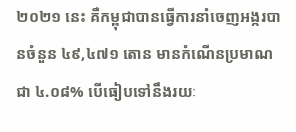២០២១ នេះ គឺកម្ពុជាបានធ្វើការនាំចេញអង្ករបានចំនួន ៤៩,៤៧១ តោន មានកំណើនប្រមាណជា ៤.០៨% បើធៀបទៅនឹងរយៈ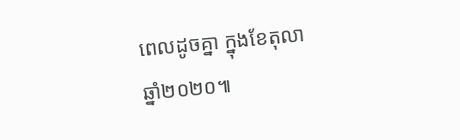ពេលដូចគ្នា ក្នុងខែតុលា ឆ្នាំ២០២០៕